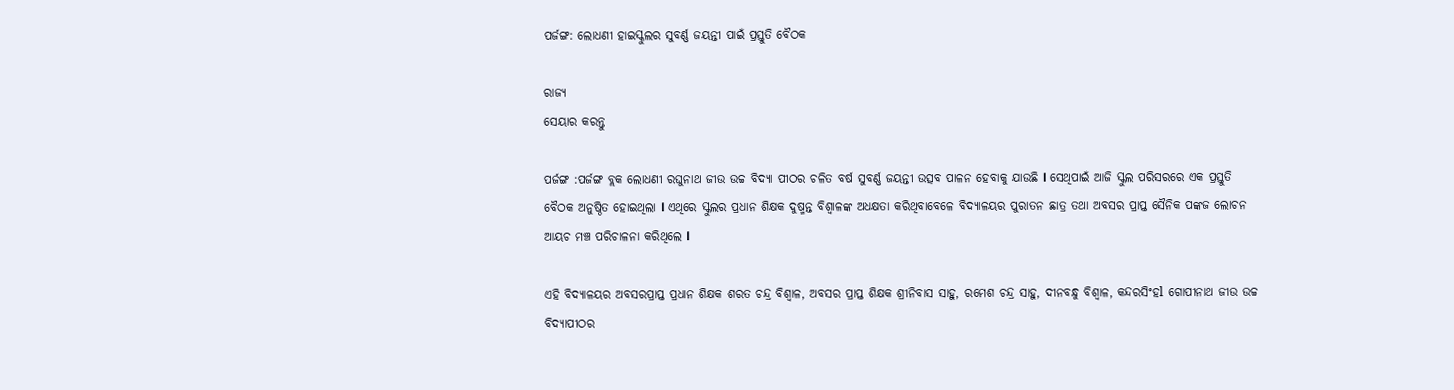ପର୍ଜଙ୍ଗ: ଲୋଧଣୀ ହାଇସ୍କୁଲର ସୁବର୍ଣ୍ଣ ଜୟନ୍ତୀ ପାଇଁ ପ୍ରସ୍ତୁତି ବୈଠକ

ରାଜ୍ୟ
ସେୟାର କରନ୍ତୁ

ପର୍ଜଙ୍ଗ :ପର୍ଜଙ୍ଗ ବ୍ଲକ ଲୋଧଣୀ ରଘୁନାଥ ଜୀଉ ଉଚ୍ଚ ବିଦ୍ୟା ପୀଠର ଚଳିତ ବର୍ଷ ସୁବର୍ଣ୍ଣ ଜୟନ୍ତୀ ଉତ୍ସବ ପାଳନ ହେବାକୁ ଯାଉଛି l ସେଥିପାଇଁ ଆଜି ସ୍କୁଲ ପରିସରରେ ଏକ ପ୍ରସ୍ତୁତି ବୈଠକ ଅନୁଷ୍ଠିତ ହୋଇଥିଲା l ଏଥିରେ ସ୍କୁଲର ପ୍ରଧାନ ଶିକ୍ଷକ ଦୁଷ୍ମନ୍ତ ବିଶ୍ୱାଳଙ୍କ ଅଧକ୍ଷତା କରିଥିବାବେଳେ ବିଦ୍ୟାଳୟର ପୁରାତନ ଛାତ୍ର ତଥା ଅବସର ପ୍ରାପ୍ତ ସୈନିକ ପଙ୍କଜ ଲୋଚନ ଆୟଚ ମଞ୍ଚ ପରିଚାଳନା କରିଥିଲେ l

ଏହି ବିଦ୍ୟାଳୟର ଅବସରପ୍ରାପ୍ତ ପ୍ରଧାନ ଶିକ୍ଷକ ଶରତ ଚନ୍ଦ୍ର ବିଶ୍ୱାଳ, ଅବସର ପ୍ରାପ୍ତ ଶିକ୍ଷକ ଶ୍ରୀନିବାସ ସାହୁ, ରମେଶ ଚନ୍ଦ୍ର ସାହୁ, ଦୀନବନ୍ଧୁ ବିଶ୍ୱାଳ, କନ୍ଦରସିଂହl ଗୋପୀନାଥ ଜୀଉ ଉଚ୍ଚ ବିଦ୍ୟାପୀଠର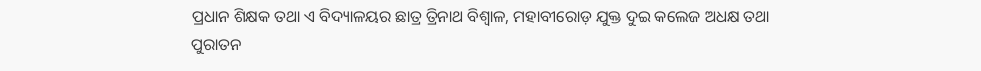ପ୍ରଧାନ ଶିକ୍ଷକ ତଥା ଏ ବିଦ୍ୟାଳୟର ଛାତ୍ର ତ୍ରିନାଥ ବିଶ୍ୱାଳ, ମହାବୀରୋଡ଼ ଯୁକ୍ତ ଦୁଇ କଲେଜ ଅଧକ୍ଷ ତଥା ପୁରାତନ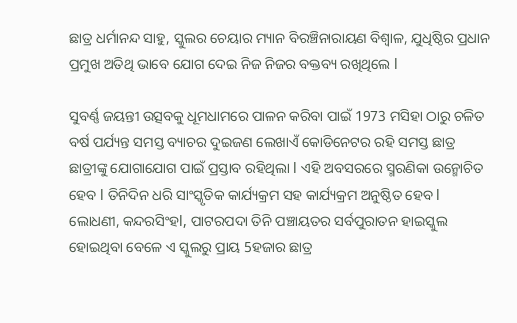ଛାତ୍ର ଧର୍ମାନନ୍ଦ ସାହୁ, ସ୍କୁଲର ଚେୟାର ମ୍ୟାନ ବିରଞ୍ଚିନାରାୟଣ ବିଶ୍ୱାଳ, ଯୁଧିଷ୍ଠିର ପ୍ରଧାନ ପ୍ରମୁଖ ଅତିଥି ଭାବେ ଯୋଗ ଦେଇ ନିଜ ନିଜର ବକ୍ତବ୍ୟ ରଖିଥିଲେ l

ସୁବର୍ଣ୍ଣ ଜୟନ୍ତୀ ଉତ୍ସବକୁ ଧୂମଧାମରେ ପାଳନ କରିବା ପାଇଁ 1973 ମସିହା ଠାରୁ ଚଳିତ ବର୍ଷ ପର୍ଯ୍ୟନ୍ତ ସମସ୍ତ ବ୍ୟାଚର ଦୁଇଜଣ ଲେଖାଏଁ କୋଡିନେଟର ରହି ସମସ୍ତ ଛାତ୍ର ଛାତ୍ରୀଙ୍କୁ ଯୋଗାଯୋଗ ପାଇଁ ପ୍ରସ୍ତାବ ରହିଥିଲା l ଏହି ଅବସରରେ ସ୍ମରଣିକା ଉନ୍ମୋଚିତ ହେବ l ତିନିଦିନ ଧରି ସାଂସ୍କୃତିକ କାର୍ଯ୍ୟକ୍ରମ ସହ କାର୍ଯ୍ୟକ୍ରମ ଅନୁଷ୍ଠିତ ହେବ l ଲୋଧଣୀ, କନ୍ଦରସିଂହl, ପାଟରପଦା ତିନି ପଞ୍ଚାୟତର ସର୍ବପୁରାତନ ହାଇସ୍କୁଲ ହୋଇଥିବା ବେଳେ ଏ ସ୍କୁଲରୁ ପ୍ରାୟ 5ହଜାର ଛାତ୍ର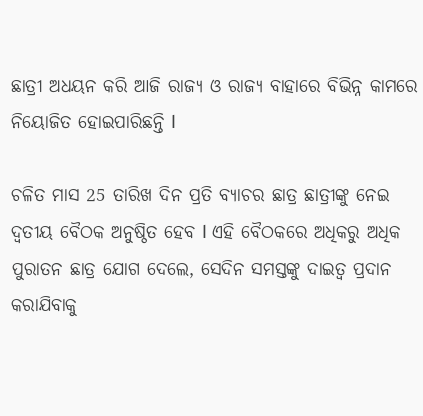ଛାତ୍ରୀ ଅଧୟନ କରି ଆଜି ରାଜ୍ୟ ଓ ରାଜ୍ୟ ବାହାରେ ବିଭିନ୍ନ କାମରେ ନିୟୋଜିତ ହୋଇପାରିଛନ୍ତି l

ଚଳିତ ମାସ 25 ତାରିଖ ଦିନ ପ୍ରତି ବ୍ୟାଚର ଛାତ୍ର ଛାତ୍ରୀଙ୍କୁ ନେଇ ଦ୍ୱତୀୟ ବୈଠକ ଅନୁଷ୍ଠିତ ହେବ l ଏହି ବୈଠକରେ ଅଧିକରୁ ଅଧିକ ପୁରାତନ ଛାତ୍ର ଯୋଗ ଦେଲେ, ସେଦିନ ସମସ୍ତଙ୍କୁ ଦାଇତ୍ୱ ପ୍ରଦାନ କରାଯିବାକୁ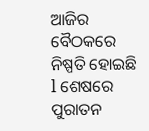ଆଜିର ବୈଠକରେ ନିଷ୍ପତି ହୋଇଛି l ଶେଷରେ ପୁରାତନ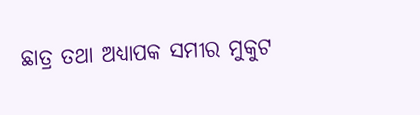ଛାତ୍ର ତଥା ଅଧ୍ୟାପକ ସମୀର ମୁକୁଟ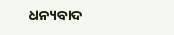ଧନ୍ୟବାଦ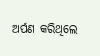ଅର୍ପଣ କରିଥିଲେ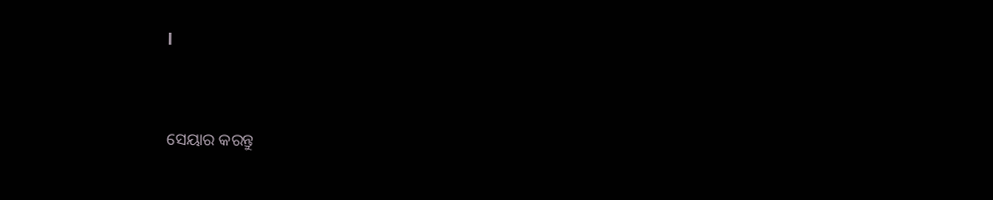l


ସେୟାର କରନ୍ତୁ